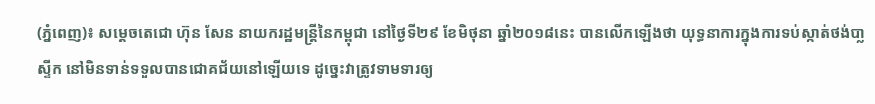(ភ្នំពេញ)៖ សម្ដេចតេជោ ហ៊ុន សែន នាយករដ្ឋមន្ដ្រីនៃកម្ពុជា នៅថ្ងៃទី២៩ ខែមិថុនា ឆ្នាំ២០១៨នេះ បានលើកឡើងថា យុទ្ធនាការក្នុងការទប់ស្កាត់ថង់បា្លស្ទីក នៅមិនទាន់ទទួលបានជោគជ័យនៅឡើយទេ ដូច្នេះវាត្រូវទាមទារឲ្យ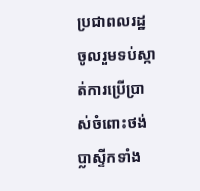ប្រជាពលរដ្ឋ ចូលរួមទប់ស្កាត់ការប្រើប្រាស់ចំពោះថង់ប្លាស្ទីកទាំង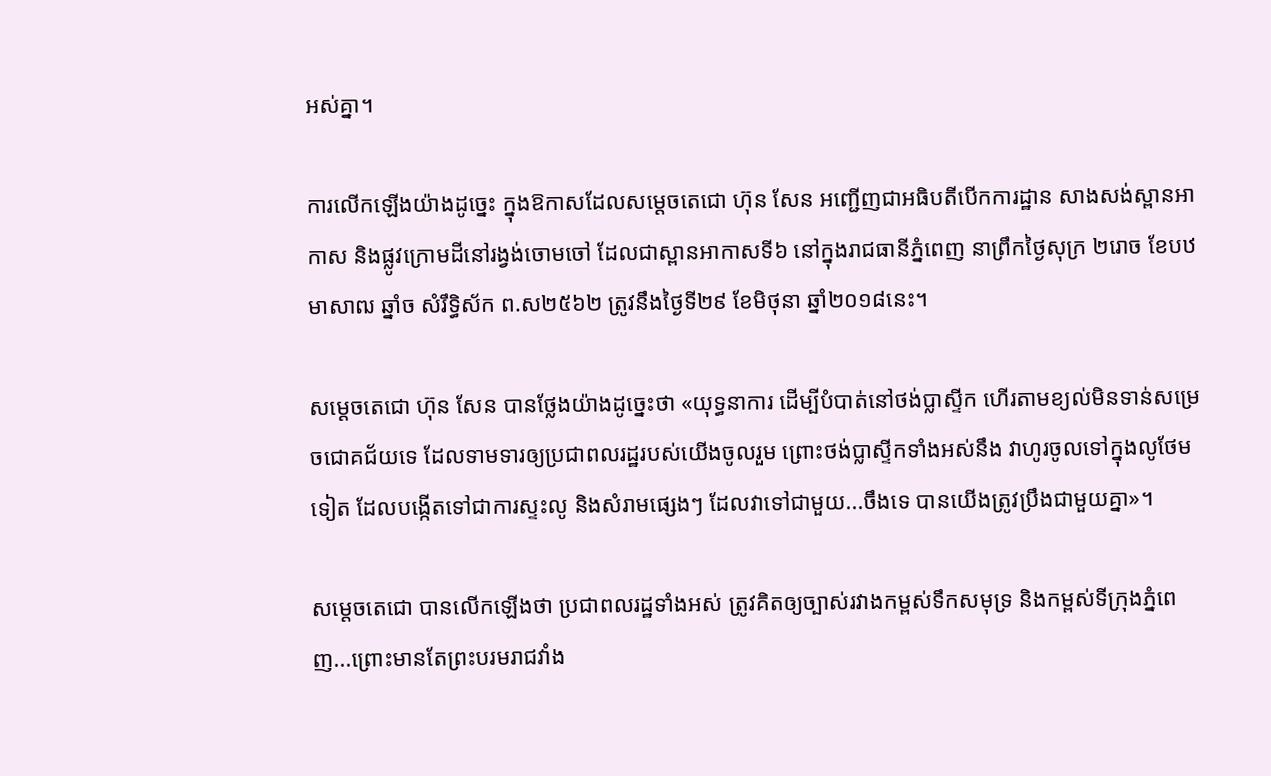អស់គ្នា។

ការលើកឡើងយ៉ាងដូច្នេះ ក្នុងឱកាសដែលសម្ដេចតេជោ ហ៊ុន សែន អញ្ជើញជាអធិបតីបើកការដ្ឋាន សាងសង់ស្ពានអាកាស និងផ្លូវក្រោមដីនៅរង្វង់ចោមចៅ ដែលជាស្ពានអាកាសទី៦ នៅក្នុងរាជធានីភ្នំពេញ នាព្រឹកថ្ងៃសុក្រ ២រោច ខែបឋមាសាឍ ឆ្នាំច សំរឹទ្ធិស័ក ព.ស២៥៦២ ត្រូវនឹងថ្ងៃទី២៩ ខែមិថុនា ឆ្នាំ២០១៨នេះ។

សម្ដេចតេជោ ហ៊ុន សែន បានថ្លែងយ៉ាងដូច្នេះថា «យុទ្ធនាការ ដើម្បីបំបាត់នៅថង់ប្លាស្ទីក ហើរតាមខ្យល់មិនទាន់សម្រេចជោគជ័យទេ ដែលទាមទារឲ្យប្រជាពលរដ្ឋរបស់យើងចូលរួម ព្រោះថង់ប្លាស្ទីកទាំងអស់នឹង វាហូរចូលទៅក្នុងលូថែមទៀត ដែលបង្កើតទៅជាការស្ទះលូ និងសំរាមផ្សេងៗ ដែលវាទៅជាមួយ...ចឹងទេ បានយើងត្រូវប្រឹងជាមួយគ្នា»។

សម្ដេចតេជោ បានលើកឡើងថា ប្រជាពលរដ្ឋទាំងអស់ ត្រូវគិតឲ្យច្បាស់រវាងកម្ពស់ទឹកសមុទ្រ និងកម្ពស់ទីក្រុងភ្នំពេញ...ព្រោះមានតែព្រះបរមរាជវាំង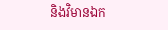និងវិមានឯក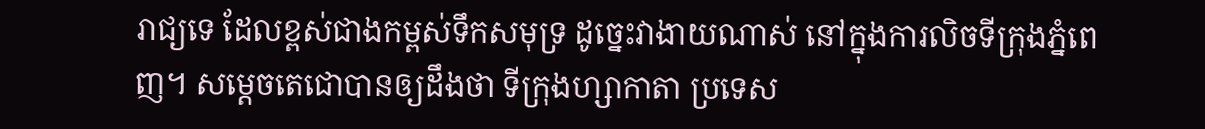រាជ្យទេ ដែលខ្ពស់ជាងកម្ពស់ទឹកសមុទ្រ ដូច្នេះវាងាយណាស់ នៅក្នុងការលិចទីក្រុងភ្នំពេញ។ សម្ដេចតេជោបានឲ្យដឹងថា ទីក្រុងហ្សាកាតា ប្រទេស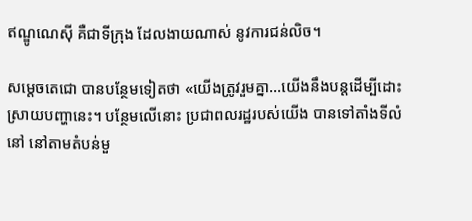ឥណ្ឌូណេស៊ី គឺជាទីក្រុង ដែលងាយណាស់ នូវការជន់លិច។

សម្ដេចតេជោ បានបន្ថែមទៀតថា «យើងត្រូវរួមគ្នា...យើងនឹងបន្ដដើម្បីដោះស្រាយបញ្ហានេះ។ បន្ថែមលើនោះ ប្រជាពលរដ្ឋរបស់យើង បានទៅតាំងទីលំនៅ នៅតាមតំបន់មួ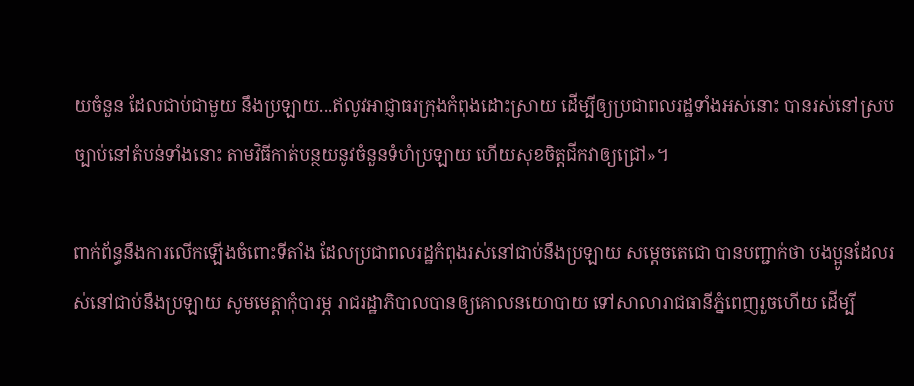យចំនួន ដែលជាប់ជាមួយ នឹងប្រឡាយ...ឥលូវអាជ្ញាធរក្រុងកំពុងដោះស្រាយ ដើម្បីឲ្យប្រជាពលរដ្ឋទាំងអស់នោះ បានរស់នៅស្របច្បាប់នៅតំបន់ទាំងនោះ តាមវិធីកាត់បន្ថយនូវចំនួនទំហំប្រឡាយ ហើយសុខចិត្តជីកវាឲ្យជ្រៅ»។

ពាក់ព័ន្ធនឹងការលើកឡើងចំពោះទីតាំង ដែលប្រជាពលរដ្ឋកំពុងរស់នៅជាប់នឹងប្រឡាយ សម្ដេចតេជោ បានបញ្ជាក់ថា បងប្អូនដែលរស់នៅជាប់នឹងប្រឡាយ សូមមេត្ដាកុំបារម្ភ រាជរដ្ឋាភិបាលបានឲ្យគោលនយោបាយ ទៅសាលារាជធានីភ្នំពេញរួចហើយ ដើម្បី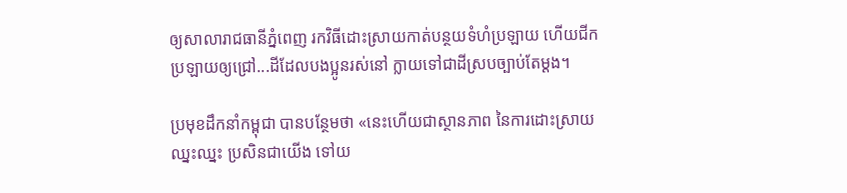ឲ្យសាលារាជធានីភ្នំពេញ រកវិធីដោះស្រាយកាត់បន្ថយទំហំប្រឡាយ ហើយជីកប្រឡាយឲ្យជ្រៅ...ដីដែលបងប្អូនរស់នៅ ក្លាយទៅជាដីស្របច្បាប់តែម្ដង។

ប្រមុខដឹកនាំកម្ពុជា បានបន្ថែមថា «នេះហើយជាស្ថានភាព នៃការដោះស្រាយ ឈ្នះឈ្នះ ប្រសិនជាយើង ទៅយ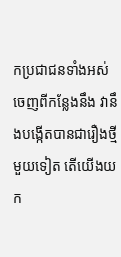កប្រជាជនទាំងអស់ ចេញពីកន្លែងនឹង វានឹងបង្កើតបានជារឿងថ្មីមួយទៀត តើយើងយក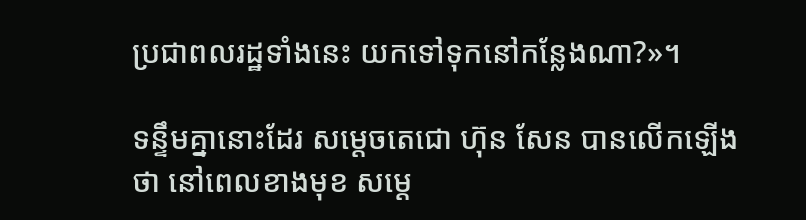ប្រជាពលរដ្ឋទាំងនេះ យកទៅទុកនៅកន្លែងណា?»។

ទន្ទឹមគ្នានោះដែរ សម្តេចតេជោ ហ៊ុន សែន បានលើកឡើងថា នៅពេលខាងមុខ សម្ដេ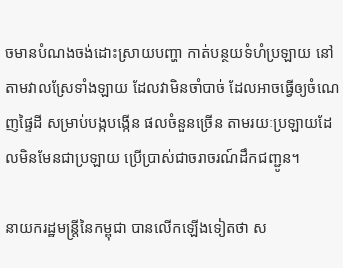ចមានបំណងចង់ដោះស្រាយបញ្ហា កាត់បន្ថយទំហំប្រឡាយ នៅតាមវាលស្រែទាំងឡាយ ដែលវាមិនចាំបាច់ ដែលអាចធ្វើឲ្យចំណេញផ្ទៃដី សម្រាប់បង្កបង្កើន ផលចំនួនច្រើន តាមរយៈប្រឡាយដែលមិនមែនជាប្រឡាយ ប្រើប្រាស់ជាចរាចរណ៍ដឹកជញ្ជូន។

នាយករដ្ឋមន្ដ្រីនៃកម្ពុជា បានលើកឡើងទៀតថា ស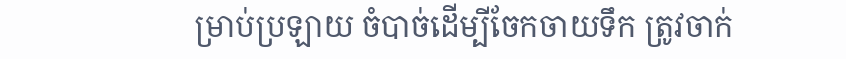ម្រាប់ប្រឡាយ ចំបាច់ដើម្បីចែកចាយទឹក ត្រូវចាក់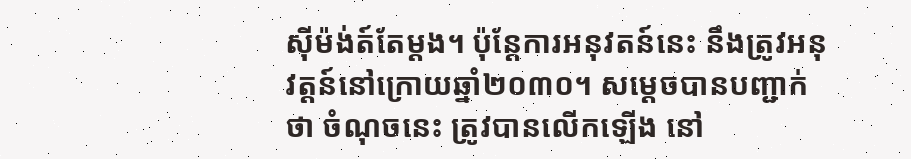ស៊ីម៉ង់ត៍តែម្តង។ ប៉ុន្តែការអនុវតន៍នេះ នឹងត្រូវអនុវត្តន៍នៅក្រោយឆ្នាំ២០៣០។ សម្ដេចបានបញ្ជាក់ថា ចំណុចនេះ ត្រូវបានលើកឡើង នៅ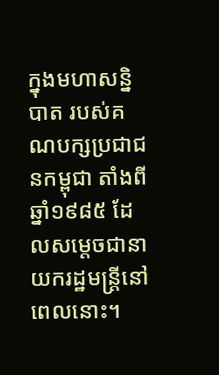ក្នុងមហាសន្និបាត របស់គណបក្សប្រជាជនកម្ពុជា តាំងពីឆ្នាំ១៩៨៥ ដែលសម្ដេចជានាយករដ្ឋមន្ដ្រីនៅពេលនោះ។